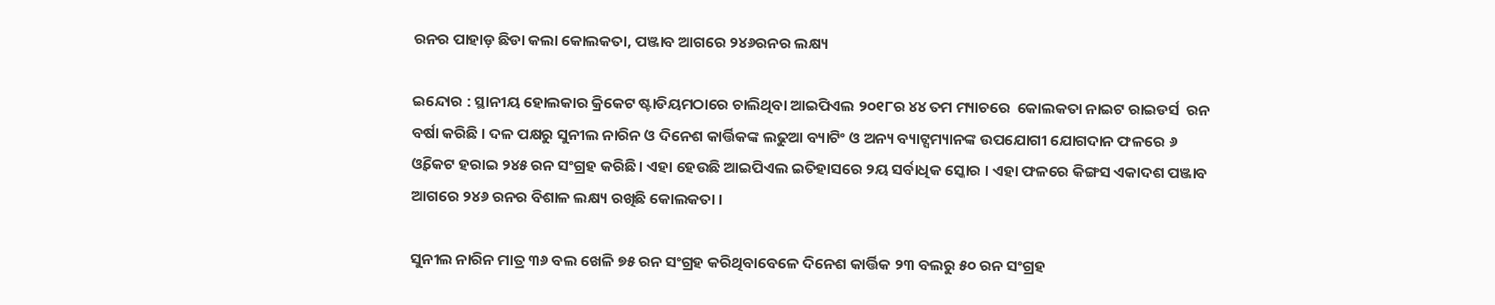ରନର ପାହାଡ଼ ଛିଡା କଲା କୋଲକତା, ପଞ୍ଜାବ ଆଗରେ ୨୪୬ରନର ଲକ୍ଷ୍ୟ

ଇନ୍ଦୋର : ସ୍ଥାନୀୟ ହୋଲକାର କ୍ରିକେଟ ଷ୍ଟାଡିୟମଠାରେ ଚାଲିଥିବା ଆଇପିଏଲ ୨୦୧୮ର ୪୪ ତମ ମ୍ୟାଚରେ  କୋଲକତା ନାଇଟ ରାଇଡର୍ସ  ରନ ବର୍ଷା କରିଛି । ଦଳ ପକ୍ଷରୁ ସୁନୀଲ ନାରିନ ଓ ଦିନେଶ କାର୍ତ୍ତିକଙ୍କ ଲଢୁଆ ବ୍ୟାଟିଂ ଓ ଅନ୍ୟ ବ୍ୟାଟ୍ସମ୍ୟାନଙ୍କ ଉପଯୋଗୀ ଯୋଗଦାନ ଫଳରେ ୬ ଓ୍ଵିକେଟ ହରାଇ ୨୪୫ ରନ ସଂଗ୍ରହ କରିଛି । ଏହା ହେଉଛି ଆଇପିଏଲ ଇତିହାସରେ ୨ୟ ସର୍ବାଧିକ ସ୍କୋର । ଏହା ଫଳରେ କିଙ୍ଗସ ଏକାଦଶ ପଞ୍ଜାବ  ଆଗରେ ୨୪୬ ରନର ବିଶାଳ ଲକ୍ଷ୍ୟ ରଖିଛି କୋଲକତା ।

ସୁନୀଲ ନାରିନ ମାତ୍ର ୩୬ ବଲ ଖେଳି ୭୫ ରନ ସଂଗ୍ରହ କରିଥିବାବେଳେ ଦିନେଶ କାର୍ତ୍ତିକ ୨୩ ବଲରୁ ୫୦ ରନ ସଂଗ୍ରହ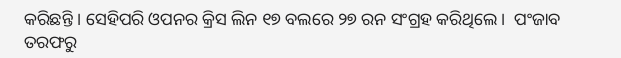କରିଛନ୍ତି । ସେହିପରି ଓପନର କ୍ରିସ ଲିନ ୧୭ ବଲରେ ୨୭ ରନ ସଂଗ୍ରହ କରିଥିଲେ ।  ପଂଜାବ ତରଫରୁ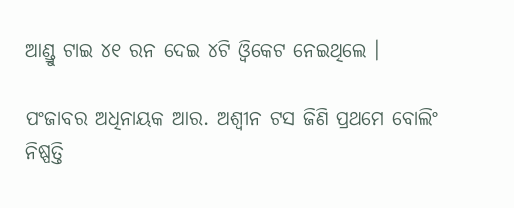ଆଣ୍ଡ୍ରୁ ଟାଇ ୪୧ ରନ ଦେଇ ୪ଟି ଓ୍ଵିକେଟ ନେଇଥିଲେ ।

ପଂଜାବର ଅଧିନାୟକ ଆର. ଅଶ୍ୱୀନ ଟସ ଜିଣି ପ୍ରଥମେ ବୋଲିଂ ନିଷ୍ପତ୍ତି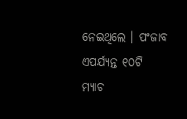ନେଇଥିଲେ । ପଂଜାବ ଏପର୍ଯ୍ୟନ୍ତ ୧୦ଟି ମ୍ୟାଚ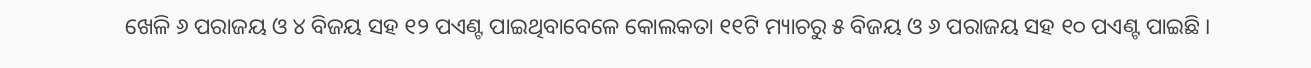ଖେଳି ୬ ପରାଜୟ ଓ ୪ ବିଜୟ ସହ ୧୨ ପଏଣ୍ଟ ପାଇଥିବାବେଳେ କୋଲକତା ୧୧ଟି ମ୍ୟାଚରୁ ୫ ବିଜୟ ଓ ୬ ପରାଜୟ ସହ ୧୦ ପଏଣ୍ଟ ପାଇଛି ।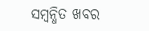ସମ୍ବନ୍ଧିତ ଖବର